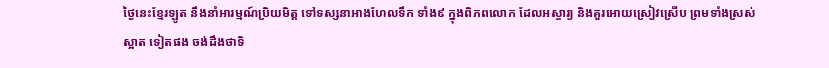ថ្ងៃនេះខ្មែរឡូត នឹងនាំអារម្មណ៍ប្រិយមិត្ត ទៅទស្សនាអាងហែលទឹក ទាំង៩ ក្នុងពិភពលោក ដែលអស្ចារ្យ និងគួរអោយស្រៀវស្រើប ព្រមទាំងស្រស់ស្អាត ទៀតផង ចង់ដឹងថាទិ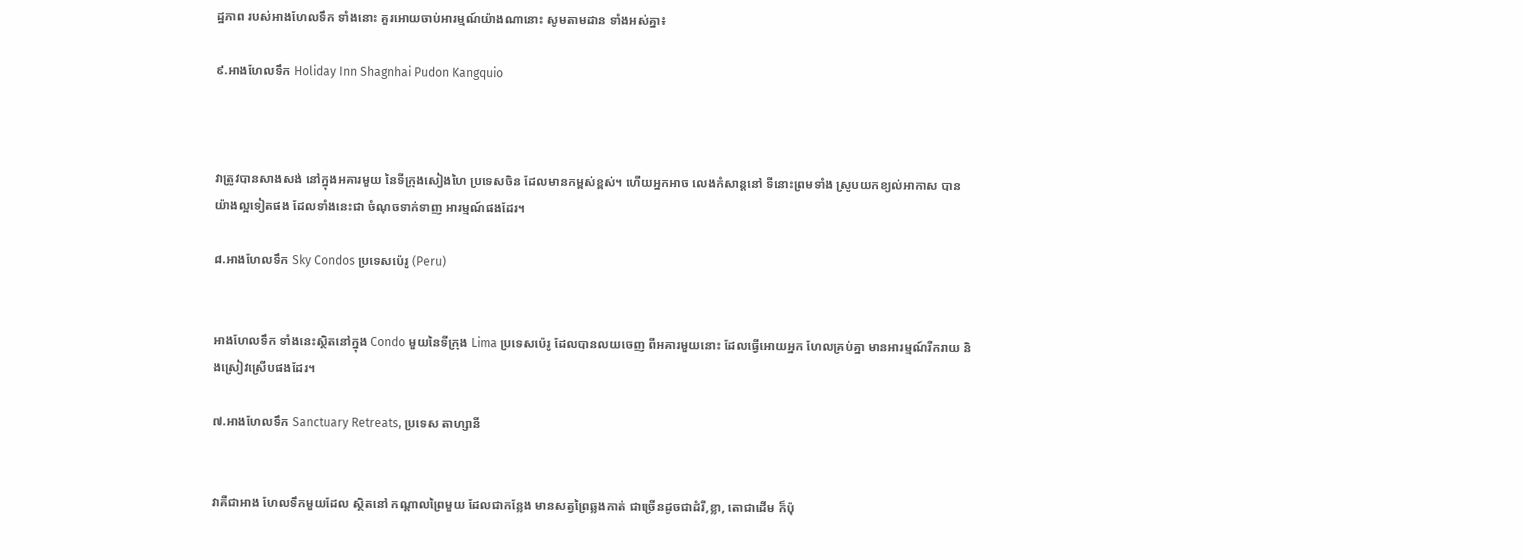ដ្ឋភាព របស់អាងហែលទឹក ទាំងនោះ គួរអោយចាប់អារម្មណ៍យ៉ាងណានោះ សូមតាមដាន ទាំងអស់គ្នា៖

៩.អាងហែលទឹក Holiday Inn Shagnhai Pudon Kangquio



វាត្រូវបានសាងសង់ នៅក្នុងអគារមួយ នៃទីក្រុងសៀងហៃ ប្រទេសចិន ដែលមានកម្ពស់ខ្ពស់។ ហើយអ្នកអាច លេងកំសាន្តនៅ ទីនោះព្រមទាំង ស្រូបយកខ្យល់អាកាស បានយ៉ាងល្អទៀតផង ដែលទាំងនេះជា ចំណុចទាក់ទាញ អារម្មណ៍ផងដែរ។

៨.អាងហែលទឹក Sky Condos ប្រទេសប៉េរូ (Peru)


អាងហែលទឹក ទាំងនេះស្ថិតនៅក្នុង Condo មួយនៃទីក្រុង Lima ប្រទេសប៉េរូ ដែលបានលយចេញ ពីអគារមួយនោះ ដែលធ្វើអោយអ្នក ហែលគ្រប់គ្នា មានអារម្មណ៍រីករាយ និងស្រៀវស្រើបផងដែរ។

៧.អាងហែលទឹក Sanctuary Retreats, ប្រទេស តាហ្សានី


វាគឺជាអាង ហែលទឹកមួយដែល ស្ថិតនៅ កណ្តាលព្រៃមួយ ដែលជាកន្លែង មានសត្វព្រៃឆ្លងកាត់ ជាច្រើនដូចជាដំរី,ខ្លា, តោជាដើម ក៏ប៉ុ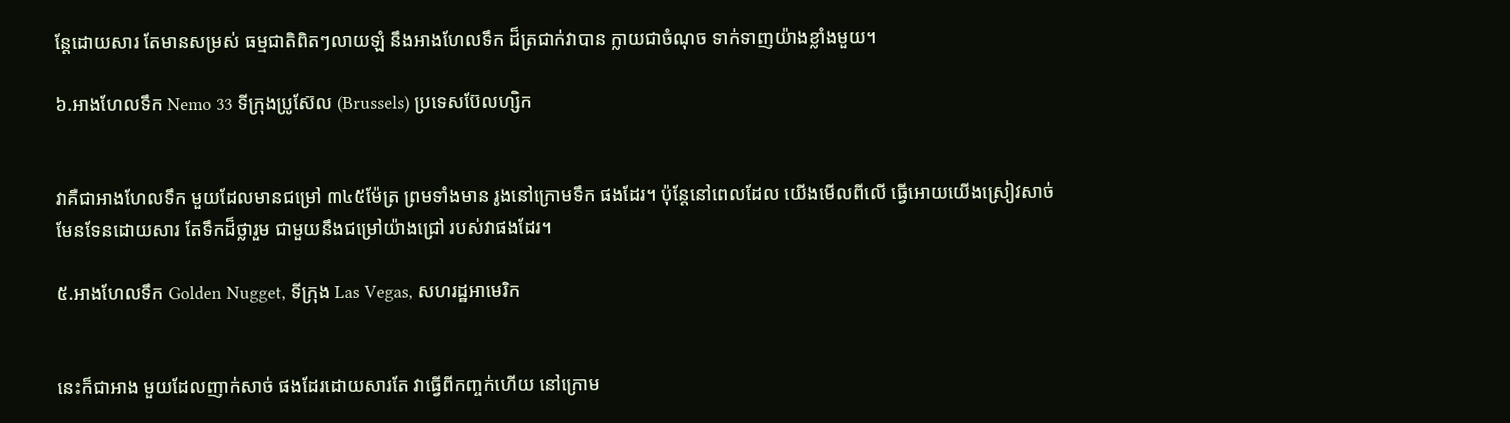ន្តែដោយសារ តែមានសម្រស់ ធម្មជាតិពិតៗលាយឡំ នឹងអាងហែលទឹក ដ៏ត្រជាក់វាបាន ក្លាយជាចំណុច ទាក់ទាញយ៉ាងខ្លាំងមួយ។

៦.អាងហែលទឹក Nemo 33 ទីក្រុងប្រូស៊ែល (Brussels) ប្រទេសប៊ែលហ្សិក


វាគឺជាអាងហែលទឹក មួយដែលមានជម្រៅ ៣៤៥ម៉ែត្រ ព្រមទាំងមាន រូងនៅក្រោមទឹក ផងដែរ។ ប៉ុន្តែនៅពេលដែល យើងមើលពីលើ ធ្វើអោយយើងស្រៀវសាច់ មែនទែនដោយសារ តែទឹកដ៏ថ្លារួម ជាមួយនឹងជម្រៅយ៉ាងជ្រៅ របស់វាផងដែរ។

៥.អាងហែលទឹក Golden Nugget, ទីក្រុង Las Vegas, សហរដ្ឋអាមេរិក


នេះក៏ជាអាង មួយដែលញាក់សាច់ ផងដែរដោយសារតែ វាធ្វើពីកញ្ចក់ហើយ នៅក្រោម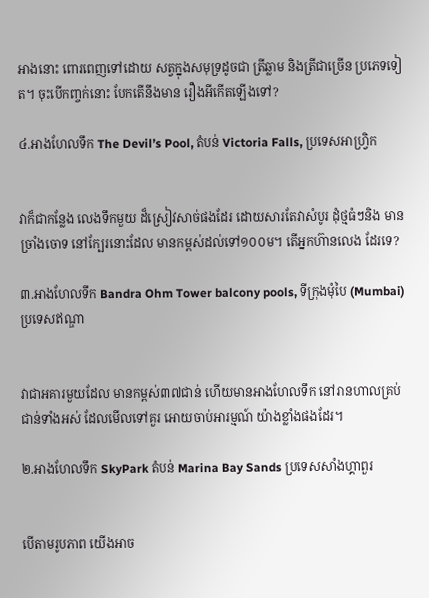អាងនោះ ពោរពេញទៅដោយ សត្វក្នុងសមុទ្រដូចជា ត្រីឆ្លាម និងត្រីជាច្រើន ប្រភេទទៀត។ ចុះបើកញ្ចក់នោះ បែកតើនឹងមាន រឿងអីកើតឡើងទៅ?

៤.អាងហែលទឹក The Devil’s Pool, តំបន់ Victoria Falls, ប្រទេសអាហ្រិ្វក


វាក៏ជាកន្លែង លេងទឹកមួយ ដ៏ស្រៀវសាច់ផងដែរ ដោយសារតែវាសំបូរ ដុំថ្មធំៗនិង មានច្រាំងចោទ នៅក្បែរនោះដែល មានកម្ពស់ដល់ទៅ១០០ម។ តើអ្នកហ៊ានលេង ដែរទេ?

៣.អាងហែលទឹក Bandra Ohm Tower balcony pools, ទីក្រុងមុំបៃ (Mumbai) ប្រទេសឥណ្ឌា


វាជាអគារមួយដែល មានកម្ពស់៣៧ជាន់ ហើយមានអាងហែលទឹក នៅរានហាលគ្រប់ ជាន់ទាំងអស់ ដែលមើលទៅគួរ អោយចាប់អារម្មណ៍ យ៉ាងខ្លាំងផងដែរ។

២.អាងហែលទឹក SkyPark តំបន់ Marina Bay Sands ប្រទេសសាំងហ្គាពួរ


បើតាមរូបភាព យើងអាច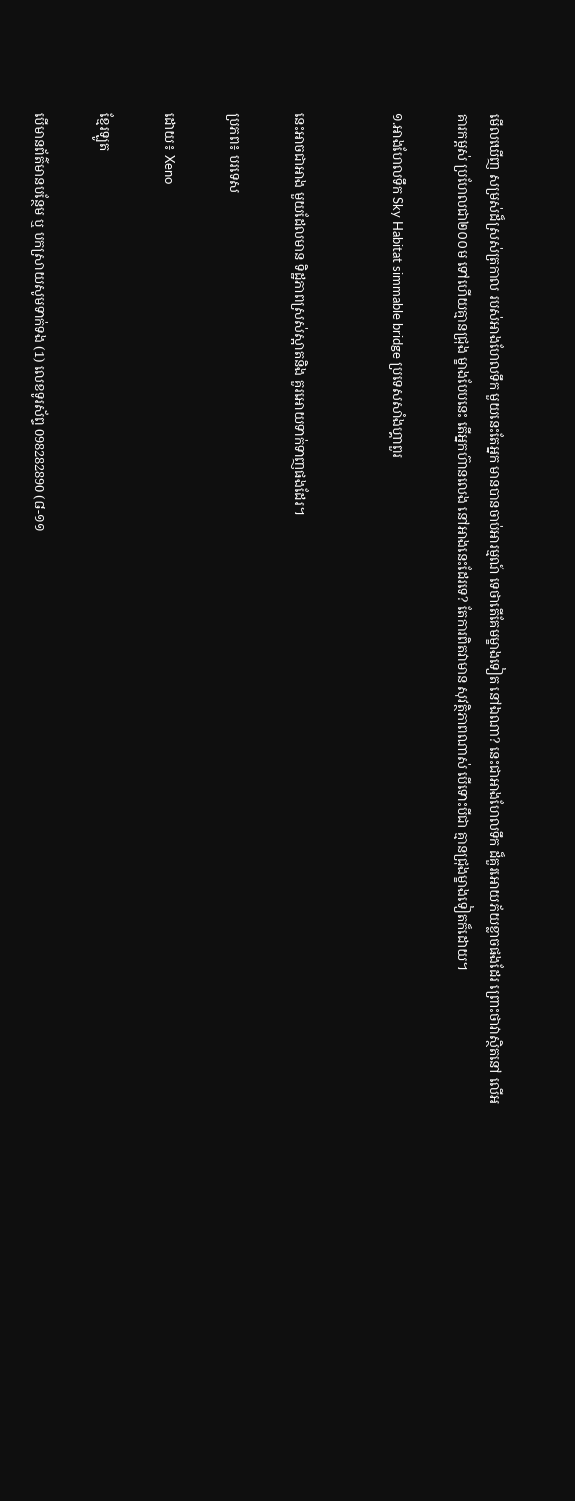មើលឃើញ សម្រស់ដ៏ស្រស់ត្រកាល របស់អាងហែលទឹក មួយនេះតែអ្នក មានបានចាប់អារម្មណ៍ ទេថាតើគែមម្ខាងទៀត នៅឯណា? នេះជាអាងហែលទឹក ដ៏គួរអោយភ័យខ្លាចផងដែរ ព្រោះថាវាស្ថិតនៅ លើអគារកម្ពស់ ប្រហែលជា២០០ម ទៅហើយគ្មានជ្រុង ម្ខាងបែបនេះ តើអ្នកហ៊ានលេង នៅអាងនេះដែរទេ? តែការពិតវាមាន សុវត្ថិភាពណាស់ បើទោះបីជា គ្មានជ្រុងម្ខាងទៀតក៏ដោយ។

១.អាងហែលទឹក Sky Habitat simmable bridge ប្រទេសសាំងហ្គាពួរ


នេះអាចជាអាង មួយដែលមាន ទិដ្ឋភាពស្រស់ស្អាតនិង គួរអោយទាក់ទាញផងដែរ។

ប្រភព៖ បរទេស

ដោយ៖ Xeno

ខ្មែរឡូត

បើមានព័ត៌មានបន្ថែម ឬ បកស្រាយសូមទាក់ទង (1) លេខទូរស័ព្ទ 098282890 (៨-១១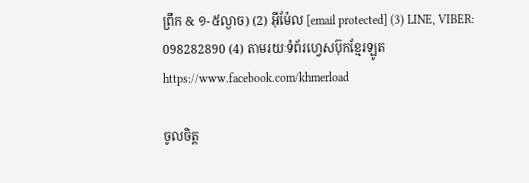ព្រឹក & ១-៥ល្ងាច) (2) អ៊ីម៉ែល [email protected] (3) LINE, VIBER: 098282890 (4) តាមរយៈទំព័រហ្វេសប៊ុកខ្មែរឡូត https://www.facebook.com/khmerload

ចូលចិត្ត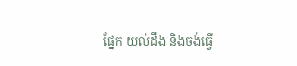ផ្នែក យល់ដឹង និងចង់ធ្វើ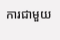ការជាមួយ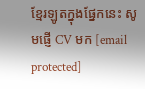ខ្មែរឡូតក្នុងផ្នែកនេះ សូមផ្ញើ CV មក [email protected]